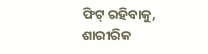ଫିଟ୍ ରହିବାକୁ, ଶାରୀରିକ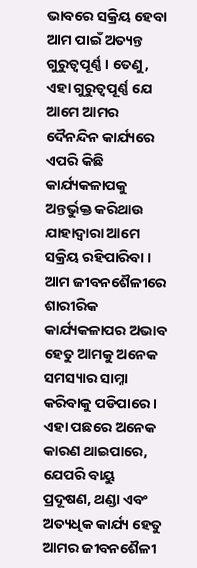ଭାବରେ ସକ୍ରିୟ ହେବା ଆମ ପାଇଁ ଅତ୍ୟନ୍ତ ଗୁରୁତ୍ୱପୂର୍ଣ୍ଣ । ତେଣୁ, ଏହା ଗୁରୁତ୍ୱପୂର୍ଣ୍ଣ ଯେ ଆମେ ଆମର ଦୈନନ୍ଦିନ କାର୍ଯ୍ୟରେ ଏପରି କିଛି କାର୍ଯ୍ୟକଳାପକୁ ଅନ୍ତର୍ଭୁକ୍ତ କରିଥାଉ ଯାହାଦ୍ୱାରା ଆମେ ସକ୍ରିୟ ରହିପାରିବା । ଆମ ଜୀବନଶୈଳୀରେ ଶାରୀରିକ କାର୍ଯ୍ୟକଳାପର ଅଭାବ ହେତୁ ଆମକୁ ଅନେକ ସମସ୍ୟାର ସାମ୍ନା କରିବାକୁ ପଡିପାରେ । ଏହା ପଛରେ ଅନେକ କାରଣ ଥାଇପାରେ, ଯେପରି ବାୟୁ ପ୍ରଦୂଷଣ, ଥଣ୍ଡା ଏବଂ ଅତ୍ୟଧିକ କାର୍ଯ୍ୟ ହେତୁ ଆମର ଜୀବନଶୈଳୀ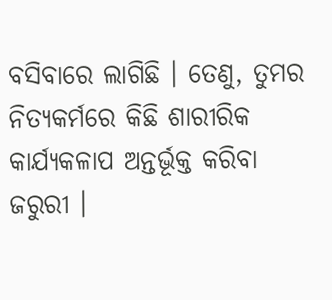ବସିବାରେ ଲାଗିଛି । ତେଣୁ, ତୁମର ନିତ୍ୟକର୍ମରେ କିଛି ଶାରୀରିକ କାର୍ଯ୍ୟକଳାପ ଅନ୍ତର୍ଭୂକ୍ତ କରିବା ଜରୁରୀ ।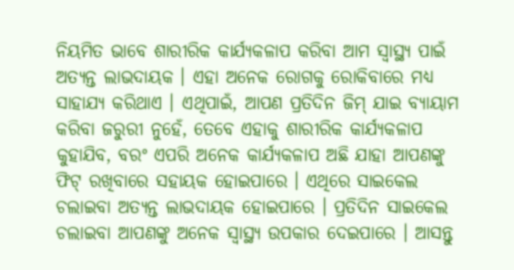ନିୟମିତ ଭାବେ ଶାରୀରିକ କାର୍ଯ୍ୟକଳାପ କରିବା ଆମ ସ୍ୱାସ୍ଥ୍ୟ ପାଇଁ ଅତ୍ୟନ୍ତ ଲାଭଦାୟକ । ଏହା ଅନେକ ରୋଗକୁ ରୋକିବାରେ ମଧ୍ୟ ସାହାଯ୍ୟ କରିଥାଏ । ଏଥିପାଇଁ, ଆପଣ ପ୍ରତିଦିନ ଜିମ୍ ଯାଇ ବ୍ୟାୟାମ କରିବା ଜରୁରୀ ନୁହେଁ, ତେବେ ଏହାକୁ ଶାରୀରିକ କାର୍ଯ୍ୟକଳାପ କୁହାଯିବ, ବରଂ ଏପରି ଅନେକ କାର୍ଯ୍ୟକଳାପ ଅଛି ଯାହା ଆପଣଙ୍କୁ ଫିଟ୍ ରଖିବାରେ ସହାୟକ ହୋଇପାରେ । ଏଥିରେ ସାଇକେଲ ଚଲାଇବା ଅତ୍ୟନ୍ତ ଲାଭଦାୟକ ହୋଇପାରେ । ପ୍ରତିଦିନ ସାଇକେଲ ଚଲାଇବା ଆପଣଙ୍କୁ ଅନେକ ସ୍ୱାସ୍ଥ୍ୟ ଉପକାର ଦେଇପାରେ । ଆସନ୍ତୁ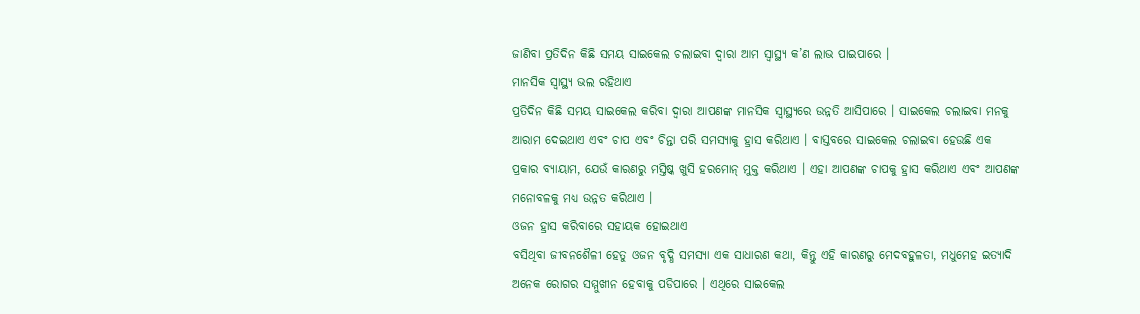ଜାଣିବା ପ୍ରତିଦିନ କିଛି ସମୟ ସାଇକେଲ ଚଲାଇବା ଦ୍ୱାରା ଆମ ସ୍ୱାସ୍ଥ୍ୟ କ’ଣ ଲାଭ ପାଇପାରେ ।
ମାନସିକ ସ୍ୱାସ୍ଥ୍ୟ ଭଲ ରହିଥାଏ
ପ୍ରତିଦିନ କିଛି ସମୟ ସାଇକେଲ କରିବା ଦ୍ୱାରା ଆପଣଙ୍କ ମାନସିକ ସ୍ୱାସ୍ଥ୍ୟରେ ଉନ୍ନତି ଆସିପାରେ । ସାଇକେଲ ଚଲାଇବା ମନକୁ ଆରାମ ଦେଇଥାଏ ଏବଂ ଚାପ ଏବଂ ଚିନ୍ତା ପରି ସମସ୍ୟାକୁ ହ୍ରାସ କରିଥାଏ । ବାସ୍ତବରେ ସାଇକେଲ ଚଲାଇବା ହେଉଛି ଏକ ପ୍ରକାର ବ୍ୟାୟାମ, ଯେଉଁ କାରଣରୁ ମସ୍ତିଷ୍କ ଖୁସି ହରମୋନ୍ ମୁକ୍ତ କରିଥାଏ । ଏହା ଆପଣଙ୍କ ଚାପକୁ ହ୍ରାସ କରିଥାଏ ଏବଂ ଆପଣଙ୍କ ମନୋବଳକୁ ମଧ୍ୟ ଉନ୍ନତ କରିଥାଏ ।
ଓଜନ ହ୍ରାସ କରିବାରେ ସହାୟକ ହୋଇଥାଏ
ବସିଥିବା ଜୀବନଶୈଳୀ ହେତୁ ଓଜନ ବୃଦ୍ଧି ସମସ୍ୟା ଏକ ସାଧାରଣ କଥା, କିନ୍ତୁ ଏହି କାରଣରୁ ମେଦବହୁଳତା, ମଧୁମେହ ଇତ୍ୟାଦି ଅନେକ ରୋଗର ସମ୍ମୁଖୀନ ହେବାକୁ ପଡିପାରେ । ଏଥିରେ ସାଇକେଲ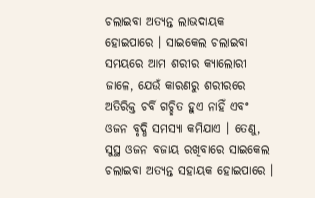ଚଲାଇବା ଅତ୍ୟନ୍ତ ଲାଭଦାୟକ ହୋଇପାରେ । ସାଇକେଲ ଚଲାଇବା ସମୟରେ ଆମ ଶରୀର କ୍ୟାଲୋରୀ ଜାଳେ, ଯେଉଁ କାରଣରୁ ଶରୀରରେ ଅତିରିକ୍ତ ଚର୍ବି ଗଚ୍ଛିତ ହୁଏ ନାହିଁ ଏବଂ ଓଜନ ବୃଦ୍ଧି ସମସ୍ୟା କମିଯାଏ । ତେଣୁ, ସୁସ୍ଥ ଓଜନ ବଜାୟ ରଖିବାରେ ସାଇକେଲ ଚଲାଇବା ଅତ୍ୟନ୍ତ ସହାୟକ ହୋଇପାରେ ।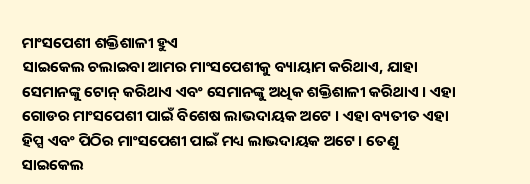ମାଂସପେଶୀ ଶକ୍ତିଶାଳୀ ହୁଏ
ସାଇକେଲ ଚଲାଇବା ଆମର ମାଂସପେଶୀକୁ ବ୍ୟାୟାମ କରିଥାଏ, ଯାହା ସେମାନଙ୍କୁ ଟୋନ୍ କରିଥାଏ ଏବଂ ସେମାନଙ୍କୁ ଅଧିକ ଶକ୍ତିଶାଳୀ କରିଥାଏ । ଏହା ଗୋଡର ମାଂସପେଶୀ ପାଇଁ ବିଶେଷ ଲାଭଦାୟକ ଅଟେ । ଏହା ବ୍ୟତୀତ ଏହା ହିପ୍ସ ଏବଂ ପିଠିର ମାଂସପେଶୀ ପାଇଁ ମଧ୍ୟ ଲାଭଦାୟକ ଅଟେ । ତେଣୁ ସାଇକେଲ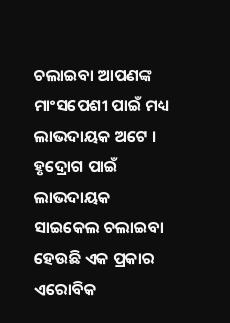ଚଲାଇବା ଆପଣଙ୍କ ମାଂସପେଶୀ ପାଇଁ ମଧ୍ୟ ଲାଭଦାୟକ ଅଟେ ।
ହୃଦ୍ରୋଗ ପାଇଁ ଲାଭଦାୟକ
ସାଇକେଲ ଚଲାଇବା ହେଉଛି ଏକ ପ୍ରକାର ଏରୋବିକ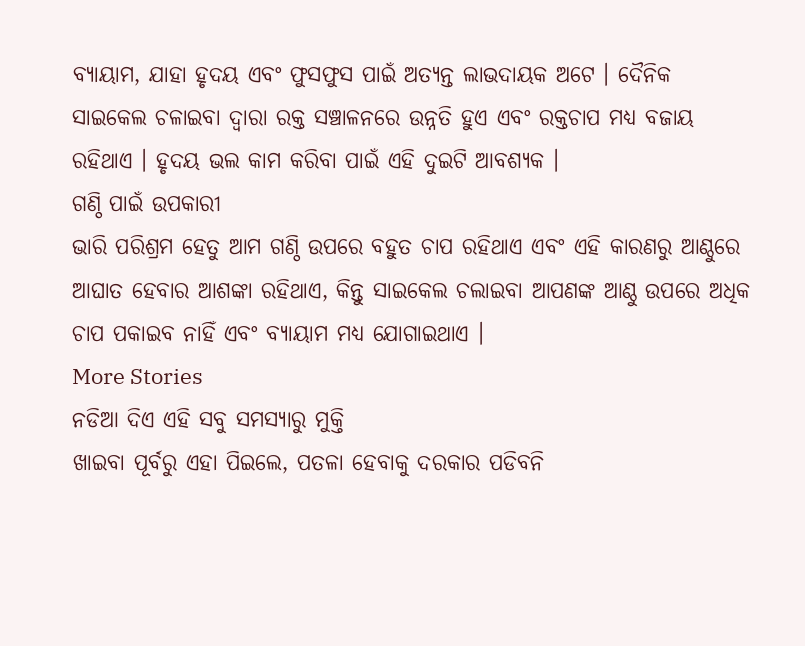ବ୍ୟାୟାମ, ଯାହା ହୃଦୟ ଏବଂ ଫୁସଫୁସ ପାଇଁ ଅତ୍ୟନ୍ତ ଲାଭଦାୟକ ଅଟେ । ଦୈନିକ ସାଇକେଲ ଚଳାଇବା ଦ୍ୱାରା ରକ୍ତ ସଞ୍ଚାଳନରେ ଉନ୍ନତି ହୁଏ ଏବଂ ରକ୍ତଚାପ ମଧ୍ୟ ବଜାୟ ରହିଥାଏ । ହୃଦୟ ଭଲ କାମ କରିବା ପାଇଁ ଏହି ଦୁଇଟି ଆବଶ୍ୟକ ।
ଗଣ୍ଠି ପାଇଁ ଉପକାରୀ
ଭାରି ପରିଶ୍ରମ ହେତୁ ଆମ ଗଣ୍ଠି ଉପରେ ବହୁତ ଚାପ ରହିଥାଏ ଏବଂ ଏହି କାରଣରୁ ଆଣ୍ଠୁରେ ଆଘାତ ହେବାର ଆଶଙ୍କା ରହିଥାଏ, କିନ୍ତୁ ସାଇକେଲ ଚଲାଇବା ଆପଣଙ୍କ ଆଣ୍ଠୁ ଉପରେ ଅଧିକ ଚାପ ପକାଇବ ନାହିଁ ଏବଂ ବ୍ୟାୟାମ ମଧ୍ୟ ଯୋଗାଇଥାଏ ।
More Stories
ନଡିଆ ଦିଏ ଏହି ସବୁ ସମସ୍ୟାରୁ ମୁକ୍ତି
ଖାଇବା ପୂର୍ବରୁ ଏହା ପିଇଲେ, ପତଳା ହେବାକୁ ଦରକାର ପଡିବନି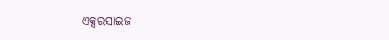ଏକ୍ସରସାଇଜ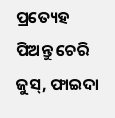ପ୍ରତ୍ୟେହ ପିଅନ୍ତୁ ଚେରି ଜୁସ୍, ଫାଇଦା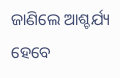ଜାଣିଲେ ଆଶ୍ଚର୍ଯ୍ୟ ହେବେ